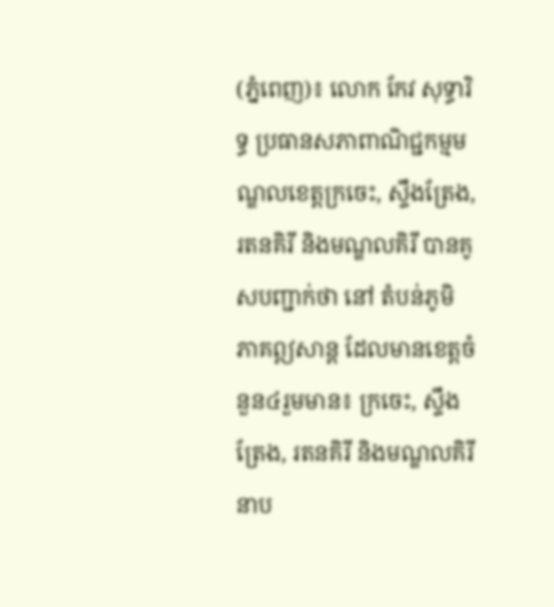(ភ្នំពេញ)៖ លោក កែវ សុទ្ធារិទ្ធ ប្រធានសភាពាណិជ្ជកម្មមណ្ឌលខេត្ដក្រចេះ, ស្ទឹងត្រែង, រតនគិរី និងមណ្ឌលគិរី បានគូសបញ្ជាក់ថា នៅ តំបន់ភូមិភាគឦសាន្ត ដែលមានខេត្ដចំនួន៤រួមមាន៖ ក្រចេះ, ស្ទឹងត្រែង, រតនគិរី និងមណ្ឌលគិរី នាប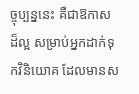ច្ចុប្បន្ននេះ គឺជាឱកាសដ៏ល្អ សម្រាប់អ្នកដាក់ទុកវិនិយោគ ដែលមានស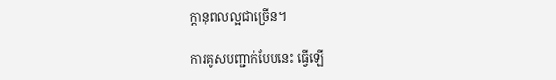ក្ដានុពលល្អជាច្រើន។

ការគូសបញ្ជាក់បែបនេះ ធ្វើឡើ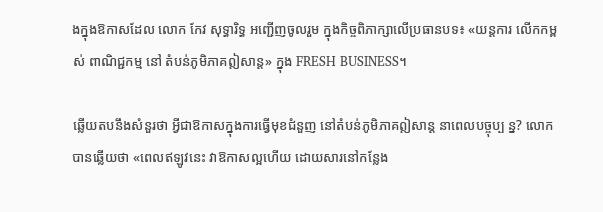ងក្នុងឱកាសដែល លោក កែវ សុទ្ធារិទ្ធ អញ្ជើញចូលរួម ក្នុងកិច្ចពិភាក្សាលើប្រធានបទ៖ «យន្តការ លើកកម្ពស់ ពាណិជ្ជកម្ម នៅ តំបន់ភូមិភាគឦសាន្ត» ក្នុង FRESH BUSINESS។

ឆ្លើយតបនឹងសំនួរថា អ្វីជាឱកាសក្នុងការធ្វើមុខជំនួញ នៅតំបន់ភូមិភាគឦសាន្ត នាពេលបច្ចុប្ប ន្ន? លោកបានឆ្លើយថា «ពេលឥឡូវនេះ វាឱកាសល្អហើយ ដោយសារនៅកន្លែង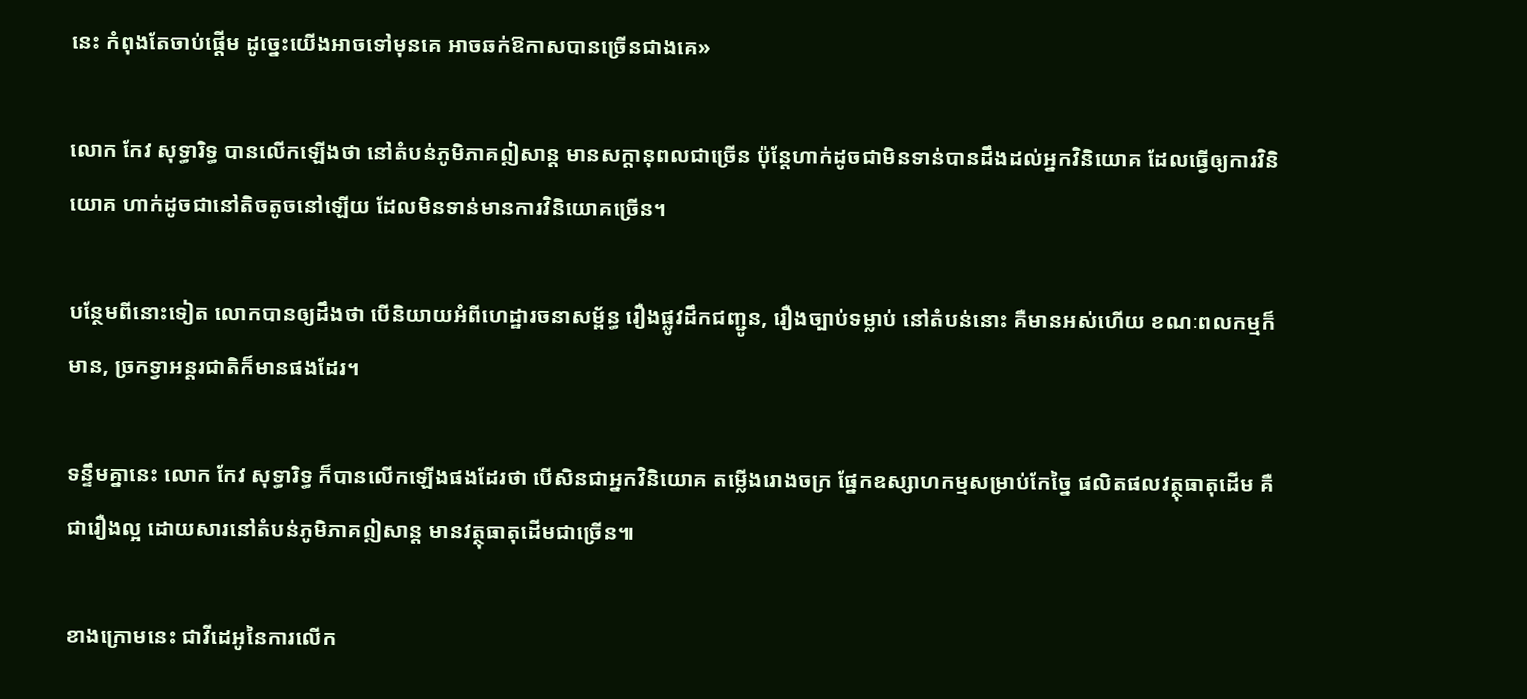នេះ កំពុងតែចាប់ផ្ដើម ដូច្នេះយើងអាចទៅមុនគេ អាចឆក់ឱកាសបានច្រើនជាងគេ»

លោក កែវ សុទ្ធារិទ្ធ បានលើកឡើងថា នៅតំបន់ភូមិភាគឦសាន្ត មានសក្ដានុពលជាច្រើន ប៉ុន្ដែហាក់ដូចជាមិនទាន់បានដឹងដល់អ្នកវិនិយោគ ដែលធ្វើឲ្យការវិនិយោគ ហាក់ដូចជានៅតិចតូចនៅឡើយ ដែលមិនទាន់មានការវិនិយោគច្រើន។

បន្ថែមពីនោះទៀត លោកបានឲ្យដឹងថា បើនិយាយអំពីហេដ្ឋារចនាសម្ព័ន្ធ រឿងផ្លូវដឹកជញ្ជូន, រឿងច្បាប់ទម្លាប់ នៅតំបន់នោះ គឺមានអស់ហើយ ខណៈពលកម្មក៏មាន, ច្រកទ្វាអន្ដរជាតិក៏មានផងដែរ។

ទន្ទឹមគ្នានេះ លោក កែវ សុទ្ធារិទ្ធ ក៏បានលើកឡើងផងដែរថា បើសិនជាអ្នកវិនិយោគ តម្លើងរោងចក្រ ផ្នែកឧស្សាហកម្មសម្រាប់កែច្នៃ ផលិតផលវត្ថុធាតុដើម គឺជារឿងល្អ ដោយសារនៅតំបន់ភូមិភាគឦសាន្ត មានវត្ថុធាតុដើមជាច្រើន៕

ខាងក្រោមនេះ ជាវីដេអូនៃការលើក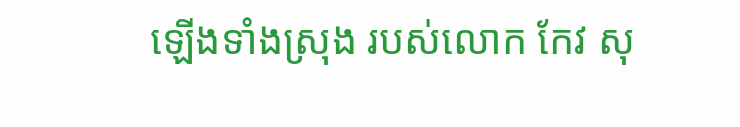ឡើងទាំងស្រុង របស់លោក កែវ សុ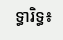ទ្ធារិទ្ធ៖